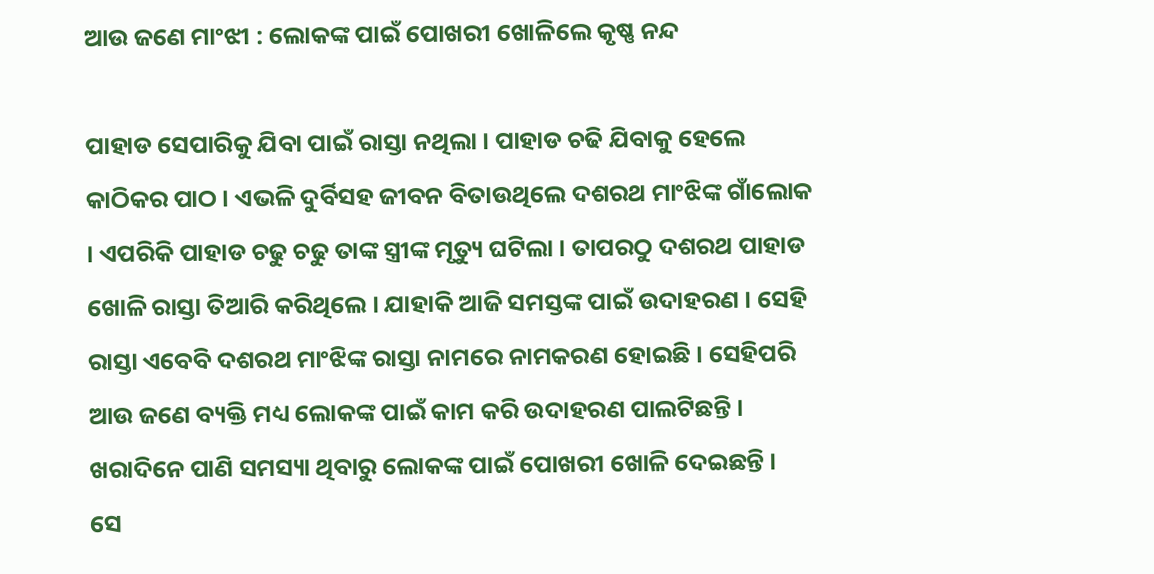ଆଉ ଜଣେ ମାଂଝୀ : ଲୋକଙ୍କ ପାଇଁ ପୋଖରୀ ଖୋଳିଲେ କୃଷ୍ଣ ନନ୍ଦ

ପାହାଡ ସେପାରିକୁ ଯିବା ପାଇଁ ରାସ୍ତା ନଥିଲା । ପାହାଡ ଚଢି ଯିବାକୁ ହେଲେ କାଠିକର ପାଠ । ଏଭଳି ଦୁର୍ବିସହ ଜୀବନ ବିତାଉଥିଲେ ଦଶରଥ ମାଂଝିଙ୍କ ଗାଁଲୋକ । ଏପରିକି ପାହାଡ ଚଢୁ ଚଢୁ ତାଙ୍କ ସ୍ତ୍ରୀଙ୍କ ମୃତ୍ୟୁ ଘଟିଲା । ତାପରଠୁ ଦଶରଥ ପାହାଡ ଖୋଳି ରାସ୍ତା ତିଆରି କରିଥିଲେ । ଯାହାକି ଆଜି ସମସ୍ତଙ୍କ ପାଇଁ ଉଦାହରଣ । ସେହି ରାସ୍ତା ଏବେବି ଦଶରଥ ମାଂଝିଙ୍କ ରାସ୍ତା ନାମରେ ନାମକରଣ ହୋଇଛି । ସେହିପରି ଆଉ ଜଣେ ବ୍ୟକ୍ତି ମଧ୍ୟ ଲୋକଙ୍କ ପାଇଁ କାମ କରି ଉଦାହରଣ ପାଲଟିଛନ୍ତି । ଖରାଦିନେ ପାଣି ସମସ୍ୟା ଥିବାରୁ ଲୋକଙ୍କ ପାଇଁ ପୋଖରୀ ଖୋଳି ଦେଇଛନ୍ତି ।
ସେ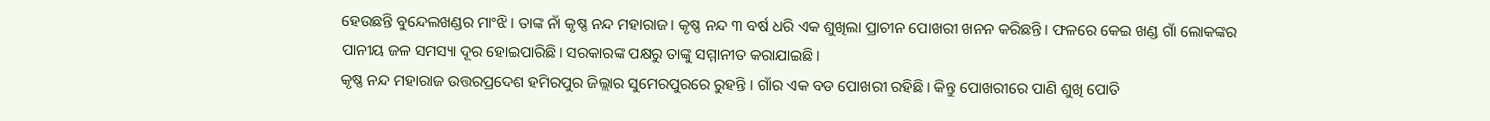ହେଉଛନ୍ତି ବୁନ୍ଦେଲଖଣ୍ଡର ମାଂଝି । ତାଙ୍କ ନାଁ କୃଷ୍ଣ ନନ୍ଦ ମହାରାଜ। କୃଷ୍ଣ ନନ୍ଦ ୩ ବର୍ଷ ଧରି ଏକ ଶୁଖିଲା ପ୍ରାଚୀନ ପୋଖରୀ ଖନନ କରିଛନ୍ତି। ଫଳରେ କେଇ ଖଣ୍ଡ ଗାଁ ଲୋକଙ୍କର ପାନୀୟ ଜଳ ସମସ୍ୟା ଦୂର ହୋଇପାରିଛି। ସରକାରଙ୍କ ପକ୍ଷରୁ ତାଙ୍କୁ ସମ୍ମାନୀତ କରାଯାଇଛି।
କୃଷ୍ଣ ନନ୍ଦ ମହାରାଜ ଉତ୍ତରପ୍ରଦେଶ ହମିରପୁର ଜିଲ୍ଲାର ସୁମେରପୁରରେ ରୁହନ୍ତି । ଗାଁର ଏକ ବଡ ପୋଖରୀ ରହିଛି। କିନ୍ତୁ ପୋଖରୀରେ ପାଣି ଶୁଖି ପୋତି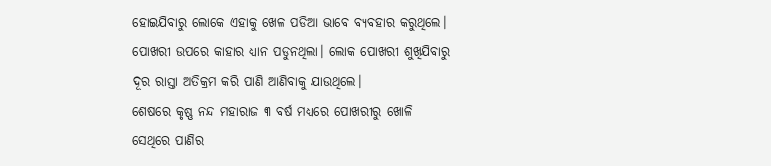ହୋଇଯିବାରୁ ଲୋକେ ଏହାକୁ ଖେଳ ପଡିଆ ଭାବେ ବ୍ୟବହାର କରୁଥିଲେ। ପୋଖରୀ ଉପରେ କାହାର ଧ୍ୟାନ ପଡୁନଥିଲା। ଲୋକ ପୋଖରୀ ଶୁଖିଯିବାରୁ ଦୂର ରାସ୍ତା ଅତିକ୍ରମ କରି ପାଣି ଆଣିବାକୁ ଯାଉଥିଲେ।
ଶେଷରେ କୃଷ୍ଣ ନନ୍ଦ ମହାରାଜ ୩ ବର୍ଷ ମଧ୍ୟରେ ପୋଖରୀରୁ ଖୋଳି ସେଥିରେ ପାଣିର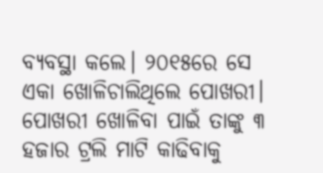ବ୍ୟବସ୍ଥା କଲେ। ୨୦୧୫ରେ ସେ ଏକା ଖୋଳିଚାଲିଥିଲେ ପୋଖରୀ। ପୋଖରୀ ଖୋଳିବା ପାଇଁ ତାଙ୍କୁ ୩ ହଜାର ଟ୍ରଲି ମାଟି କାଢିବାକୁ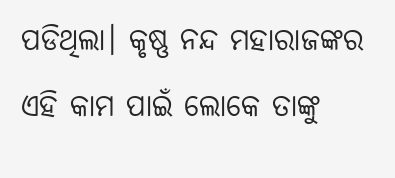ପଡିଥିଲା। କୃଷ୍ଣ ନନ୍ଦ ମହାରାଜଙ୍କର ଏହି କାମ ପାଇଁ ଲୋକେ ତାଙ୍କୁ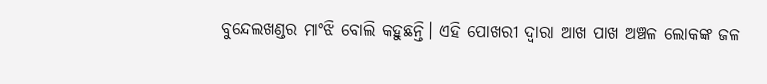ବୁନ୍ଦେଲଖଣ୍ଡର ମାଂଝି ବୋଲି କହୁଛନ୍ତି। ଏହି ପୋଖରୀ ଦ୍ବାରା ଆଖ ପାଖ ଅଞ୍ଚଳ ଲୋକଙ୍କ ଜଳ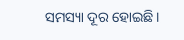ସମସ୍ୟା ଦୂର ହୋଇଛି।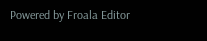Powered by Froala Editor